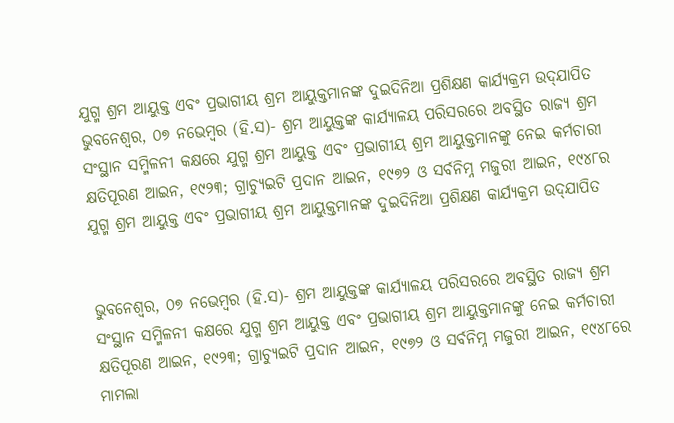ଯୁଗ୍ମ ଶ୍ରମ ଆୟୁକ୍ତ ଏବଂ ପ୍ରଭାଗୀୟ ଶ୍ରମ ଆୟୁକ୍ତମାନଙ୍କ ଦୁଇଦିନିଆ ପ୍ରଶିକ୍ଷଣ କାର୍ଯ୍ୟକ୍ରମ ଉଦ୍‌ଯାପିତ
ଭୁବନେଶ୍ୱର, ୦୭ ନଭେମ୍ବର (ହି.ସ)- ଶ୍ରମ ଆୟୁକ୍ତଙ୍କ କାର୍ଯ୍ୟାଳୟ ପରିସରରେ ଅବସ୍ଥିତ ରାଜ୍ୟ ଶ୍ରମ ସଂସ୍ଥାନ ସମ୍ମିଳନୀ କକ୍ଷରେ ଯୁଗ୍ମ ଶ୍ରମ ଆୟୁକ୍ତ ଏବଂ ପ୍ରଭାଗୀୟ ଶ୍ରମ ଆୟୁକ୍ତମାନଙ୍କୁ ନେଇ କର୍ମଚାରୀ କ୍ଷତିପୂରଣ ଆଇନ, ୧୯୨୩; ଗ୍ରାଚ୍ୟୁଇଟି ପ୍ରଦାନ ଆଇନ, ୧୯୭୨ ଓ ସର୍ବନିମ୍ନ ମଜୁରୀ ଆଇନ, ୧୯୪୮ର
ଯୁଗ୍ମ ଶ୍ରମ ଆୟୁକ୍ତ ଏବଂ ପ୍ରଭାଗୀୟ ଶ୍ରମ ଆୟୁକ୍ତମାନଙ୍କ ଦୁଇଦିନିଆ ପ୍ରଶିକ୍ଷଣ କାର୍ଯ୍ୟକ୍ରମ ଉଦ୍‌ଯାପିତ


ଭୁବନେଶ୍ୱର, ୦୭ ନଭେମ୍ବର (ହି.ସ)- ଶ୍ରମ ଆୟୁକ୍ତଙ୍କ କାର୍ଯ୍ୟାଳୟ ପରିସରରେ ଅବସ୍ଥିତ ରାଜ୍ୟ ଶ୍ରମ ସଂସ୍ଥାନ ସମ୍ମିଳନୀ କକ୍ଷରେ ଯୁଗ୍ମ ଶ୍ରମ ଆୟୁକ୍ତ ଏବଂ ପ୍ରଭାଗୀୟ ଶ୍ରମ ଆୟୁକ୍ତମାନଙ୍କୁ ନେଇ କର୍ମଚାରୀ କ୍ଷତିପୂରଣ ଆଇନ, ୧୯୨୩; ଗ୍ରାଚ୍ୟୁଇଟି ପ୍ରଦାନ ଆଇନ, ୧୯୭୨ ଓ ସର୍ବନିମ୍ନ ମଜୁରୀ ଆଇନ, ୧୯୪୮ରେ ମାମଲା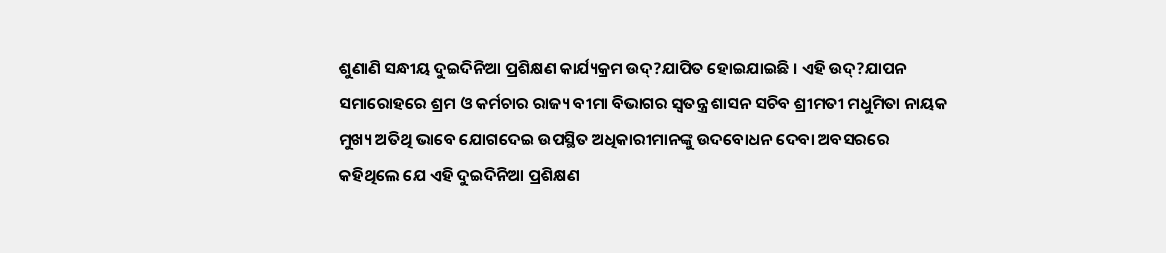ଶୁଣାଣି ସନ୍ଧୀୟ ଦୁଇଦିନିଆ ପ୍ରଶିକ୍ଷଣ କାର୍ଯ୍ୟକ୍ରମ ଉଦ୍‌?ଯାପିତ ହୋଇଯାଇଛି । ଏହି ଉଦ୍‌?ଯାପନ ସମାରୋହରେ ଶ୍ରମ ଓ କର୍ମଚାର ରାଜ୍ୟ ବୀମା ବିଭାଗର ସ୍ୱତନ୍ତ୍ର ଶାସନ ସଚିବ ଶ୍ରୀମତୀ ମଧୁମିତା ନାୟକ ମୁଖ୍ୟ ଅତିଥି ଭାବେ ଯୋଗଦେଇ ଉପସ୍ଥିତ ଅଧିକାରୀମାନଙ୍କୁ ଉଦବୋଧନ ଦେବା ଅବସରରେ କହିଥିଲେ ଯେ ଏହି ଦୁଇଦିନିଆ ପ୍ରଶିକ୍ଷଣ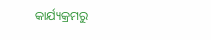କାର୍ଯ୍ୟକ୍ରମରୁ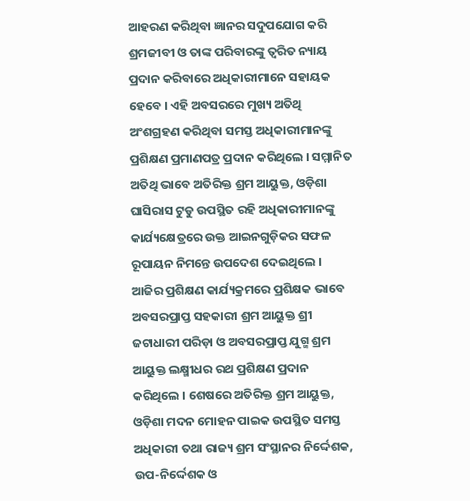ଆହରଣ କରିଥିବା ଜ୍ଞାନର ସଦୁପଯୋଗ କରି ଶ୍ରମଜୀବୀ ଓ ତାଙ୍କ ପରିବାରଙ୍କୁ ତ୍ୱରିତ ନ୍ୟାୟ ପ୍ରଦାନ କରିବାରେ ଅଧିକାରୀମାନେ ସହାୟକ ହେବେ । ଏହି ଅବସରରେ ମୁଖ୍ୟ ଅତିଥି ଅଂଶଗ୍ରହଣ କରିଥିବା ସମସ୍ତ ଅଧିକାରୀମାନଙ୍କୁ ପ୍ରଶିକ୍ଷଣ ପ୍ରମାଣପତ୍ର ପ୍ରଦାନ କରିଥିଲେ । ସମ୍ମାନିତ ଅତିଥି ଭାବେ ଅତିରିକ୍ତ ଶ୍ରମ ଆୟୁକ୍ତ, ଓଡ଼ିଶା ଘାସିରାସ ଟୁଡୁ ଉପସ୍ଥିତ ରହି ଅଧିକାରୀମାନଙ୍କୁ କାର୍ଯ୍ୟକ୍ଷେତ୍ରରେ ଉକ୍ତ ଆଇନଗୁଡ଼ିକର ସଫଳ ରୂପାୟନ ନିମନ୍ତେ ଉପଦେଶ ଦେଇଥିଲେ । ଆଜିର ପ୍ରଶିକ୍ଷଣ କାର୍ଯ୍ୟକ୍ରମରେ ପ୍ରଶିକ୍ଷକ ଭାବେ ଅବସରପ୍ରାପ୍ତ ସହକାରୀ ଶ୍ରମ ଆୟୁକ୍ତ ଶ୍ରୀ ଜଟାଧାରୀ ପରିଡ଼ା ଓ ଅବସରପ୍ରାପ୍ତ ଯୁଗ୍ମ ଶ୍ରମ ଆୟୁକ୍ତ ଲକ୍ଷ୍ମୀଧର ରଥ ପ୍ରଶିକ୍ଷଣ ପ୍ରଦାନ କରିଥିଲେ । ଶେଷରେ ଅତିରିକ୍ତ ଶ୍ରମ ଆୟୁକ୍ତ, ଓଡ଼ିଶା ମଦନ ମୋହନ ପାଇକ ଉପସ୍ଥିତ ସମସ୍ତ ଅଧିକାରୀ ତଥା ରାଜ୍ୟ ଶ୍ରମ ସଂସ୍ଥାନର ନିର୍ଦ୍ଦେଶକ, ଉପ-ନିର୍ଦ୍ଦେଶକ ଓ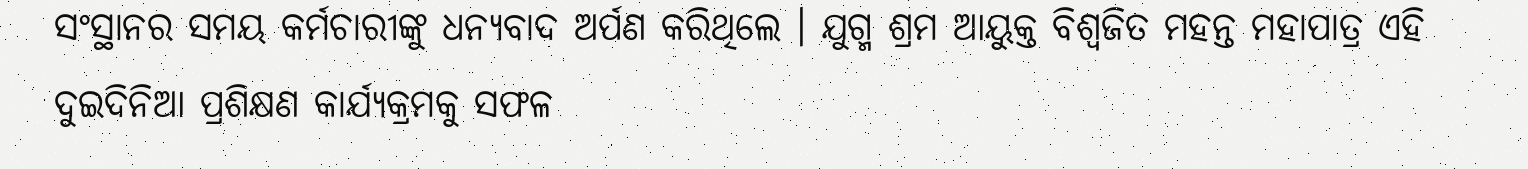ସଂସ୍ଥାନର ସମୟ କର୍ମଚାରୀଙ୍କୁ ଧନ୍ୟବାଦ ଅର୍ପଣ କରିଥିଲେ । ଯୁଗ୍ମ ଶ୍ରମ ଆୟୁକ୍ତ ବିଶ୍ୱଜିତ ମହନ୍ତ ମହାପାତ୍ର ଏହି ଦୁଇଦିନିଆ ପ୍ରଶିକ୍ଷଣ କାର୍ଯ୍ୟକ୍ରମକୁ ସଫଳ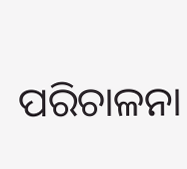ପରିଚାଳନା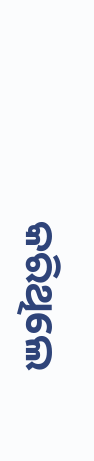କରିଥିଲେ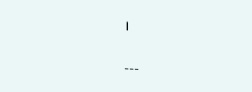।

---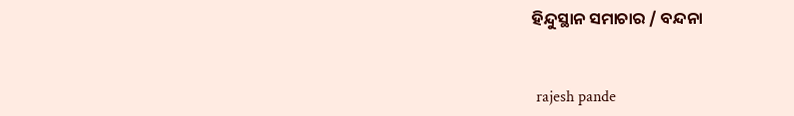ହିନ୍ଦୁସ୍ଥାନ ସମାଚାର / ବନ୍ଦନା


 rajesh pande